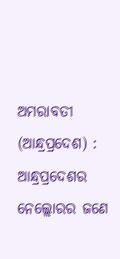ଅମରାବତୀ (ଆନ୍ଧ୍ରପ୍ରଦେଶ) : ଆନ୍ଧ୍ରପ୍ରଦେଶର ନେଲ୍ଲୋରର ଜଣେ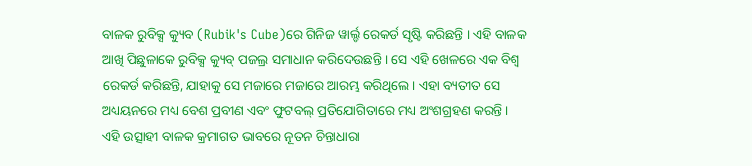ବାଳକ ରୁବିକ୍ସ କ୍ୟୁବ (Rubik's Cube)ରେ ଗିନିଜ ୱାର୍ଲ୍ଡ ରେକର୍ଡ ସୃଷ୍ଟି କରିଛନ୍ତି । ଏହି ବାଳକ ଆଖି ପିଛୁଳାକେ ରୁବିକ୍ସ କ୍ୟୁବ୍ ପଜଲ୍ର ସମାଧାନ କରିଦେଉଛନ୍ତି । ସେ ଏହି ଖେଳରେ ଏକ ବିଶ୍ବ ରେକର୍ଡ କରିଛନ୍ତି, ଯାହାକୁ ସେ ମଜାରେ ମଜାରେ ଆରମ୍ଭ କରିଥିଲେ । ଏହା ବ୍ୟତୀତ ସେ ଅଧ୍ୟୟନରେ ମଧ୍ୟ ବେଶ ପ୍ରବୀଣ ଏବଂ ଫୁଟବଲ୍ ପ୍ରତିଯୋଗିତାରେ ମଧ୍ୟ ଅଂଶଗ୍ରହଣ କରନ୍ତି । ଏହି ଉତ୍ସାହୀ ବାଳକ କ୍ରମାଗତ ଭାବରେ ନୂତନ ଚିନ୍ତାଧାରା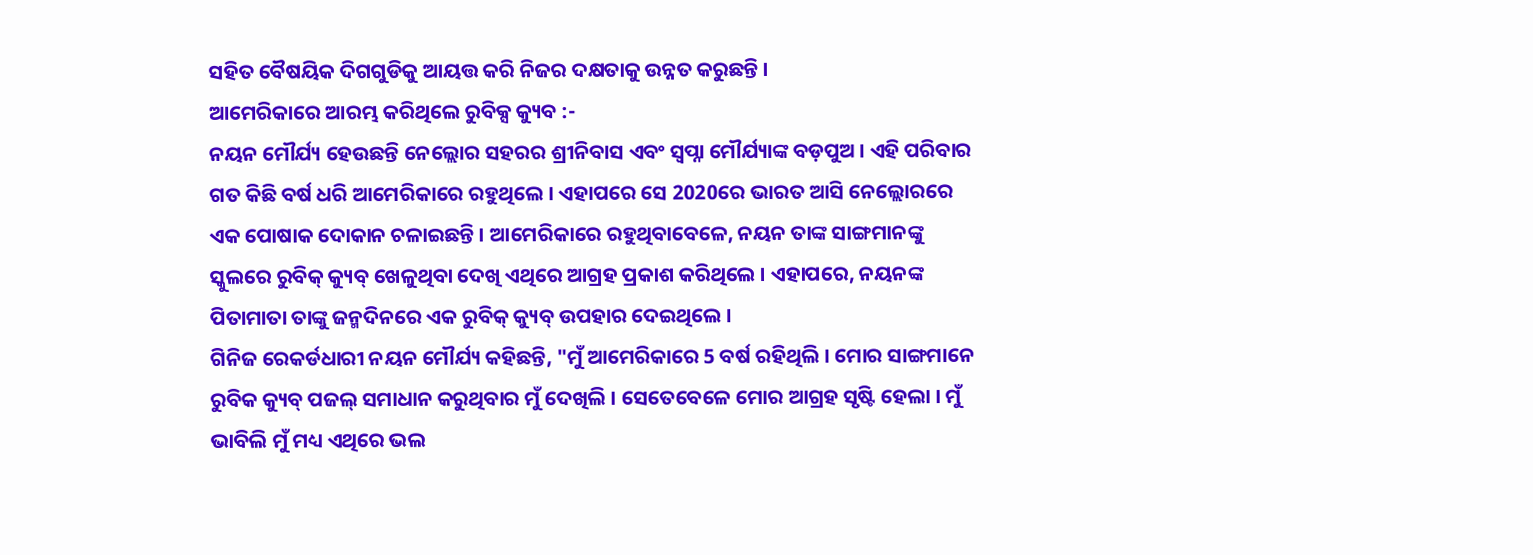ସହିତ ବୈଷୟିକ ଦିଗଗୁଡିକୁ ଆୟତ୍ତ କରି ନିଜର ଦକ୍ଷତାକୁ ଉନ୍ନତ କରୁଛନ୍ତି ।
ଆମେରିକାରେ ଆରମ୍ଭ କରିଥିଲେ ରୁବିକ୍ସ କ୍ୟୁବ :-
ନୟନ ମୌର୍ଯ୍ୟ ହେଉଛନ୍ତି ନେଲ୍ଲୋର ସହରର ଶ୍ରୀନିବାସ ଏବଂ ସ୍ବପ୍ନା ମୌର୍ଯ୍ୟାଙ୍କ ବଡ଼ପୁଅ । ଏହି ପରିବାର ଗତ କିଛି ବର୍ଷ ଧରି ଆମେରିକାରେ ରହୁଥିଲେ । ଏହାପରେ ସେ 2020ରେ ଭାରତ ଆସି ନେଲ୍ଲୋରରେ ଏକ ପୋଷାକ ଦୋକାନ ଚଳାଇଛନ୍ତି । ଆମେରିକାରେ ରହୁଥିବାବେଳେ, ନୟନ ତାଙ୍କ ସାଙ୍ଗମାନଙ୍କୁ ସ୍କୁଲରେ ରୁବିକ୍ କ୍ୟୁବ୍ ଖେଳୁଥିବା ଦେଖି ଏଥିରେ ଆଗ୍ରହ ପ୍ରକାଶ କରିଥିଲେ । ଏହାପରେ, ନୟନଙ୍କ ପିତାମାତା ତାଙ୍କୁ ଜନ୍ମଦିନରେ ଏକ ରୁବିକ୍ କ୍ୟୁବ୍ ଉପହାର ଦେଇଥିଲେ ।
ଗିନିଜ ରେକର୍ଡଧାରୀ ନୟନ ମୌର୍ଯ୍ୟ କହିଛନ୍ତି, "ମୁଁ ଆମେରିକାରେ 5 ବର୍ଷ ରହିଥିଲି । ମୋର ସାଙ୍ଗମାନେ ରୁବିକ କ୍ୟୁବ୍ ପଜଲ୍ ସମାଧାନ କରୁଥିବାର ମୁଁ ଦେଖିଲି । ସେତେବେଳେ ମୋର ଆଗ୍ରହ ସୃଷ୍ଟି ହେଲା । ମୁଁ ଭାବିଲି ମୁଁ ମଧ୍ୟ ଏଥିରେ ଭଲ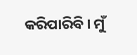କରିପାରିବି । ମୁଁ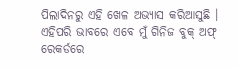ପିଲାଦିନରୁ ଏହି ଖେଳ ଅଭ୍ୟାସ କରିଆସୁଛି । ଏହିପରି ଭାବରେ ଏବେ ମୁଁ ଗିନିଜ ବୁକ୍ ଅଫ୍ ରେକର୍ଡରେ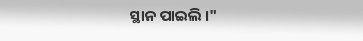ସ୍ଥାନ ପାଇଲି ।"